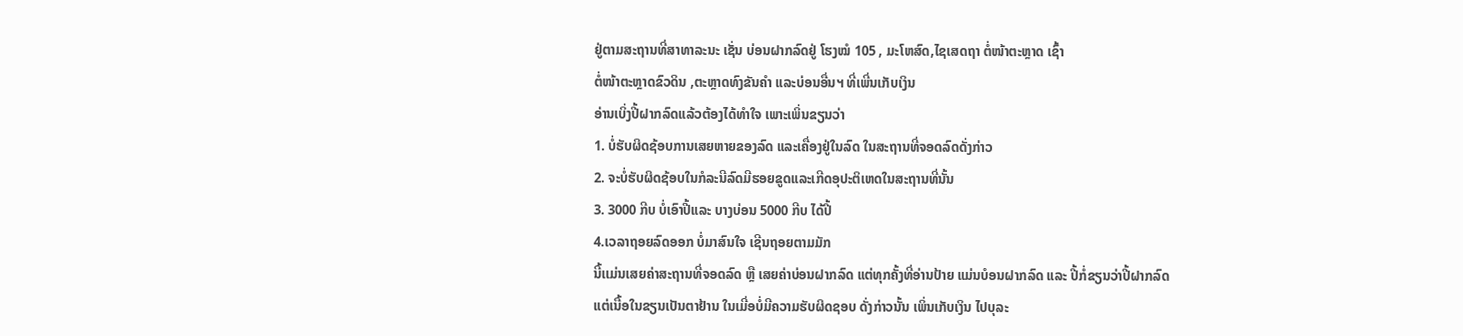ຢູ່ຕາມສະຖານທີ່ສາທາລະນະ ເຊັ່ນ ບ່ອນຝາກລົດຢູ່ ໂຮງໝໍ 105 , ມະໂຫສົດ,ໄຊເສດຖາ ຕໍ່ໜ້າຕະຫຼາດ ເຊົ້າ
ຕໍ່ໜ້າຕະຫຼາດຂົວດິນ ,ຕະຫຼາດທົງຂັນຄຳ ແລະບ່ອນອື່ນຯ ທີ່ເພີ່ນເກັບເງິນ
ອ່ານເບິ່ງປີ້ຝາກລົດແລ້ວຕ້ອງໄດ້ທຳໃຈ ເພາະເພິ່ນຂຽນວ່າ
1. ບໍ່ຮັບຜິດຊ້ອບການເສຍຫາຍຂອງລົດ ແລະເຄື່ອງຢູ່ໃນລົດ ໃນສະຖານທີ່ຈອດລົດດັ່ງກ່າວ
2. ຈະບໍ່ຮັບຜິດຊ້ອບໃນກໍລະນີລົດມີຮອຍຂູດແລະເກີດອຸປະຕິເຫດໃນສະຖານທີ່ນັ້ນ
3. 3000 ກີບ ບໍ່ເອົາປີ້ແລະ ບາງບ່ອນ 5000 ກີບ ໄດ້ປີ້
4.ເວລາຖອຍລົດອອກ ບໍ່ມາສົນໃຈ ເຊີນຖອຍຕາມມັກ
ນີ້ເເມ່ນເສຍຄ່າສະຖານທີ່ຈອດລົດ ຫຼື ເສຍຄ່າບ່ອນຝາກລົດ ແຕ່ທຸກຄັ້ງທີ່ອ່ານປ້າຍ ແມ່ນບໍອນຝາກລົດ ແລະ ປີ້ກໍ່ຂຽນວ່າປີ້ຝາກລົດ
ແຕ່ເນື້ອໃນຂຽນເປັນຕາຢ້ານ ໃນເມີ່ອບໍ່ມີຄວາມຮັບຜິດຊອບ ດັ່ງກ່າວນັ້ນ ເພິ່ນເກັບເງິນ ໄປບຸລະ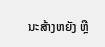ນະສ້າງຫຍັງ ຫຼື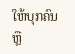ໃຫ້ບຸກຄົນ
ຫຼື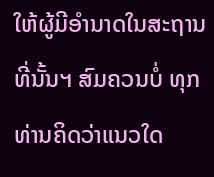ໃຫ້ຜູ້ມີອຳນາດໃນສະຖານທີ່ນັ້ນຯ ສົມຄວນບໍ່ ທຸກທ່ານຄິດວ່າແນວໃດ